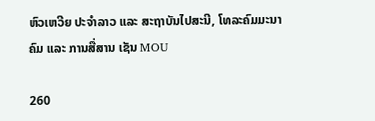ຫົວເຫວີຍ ປະຈຳລາວ ແລະ ສະຖາບັນໄປສະນີ, ໂທລະຄົມມະນາຄົມ ແລະ ການສື່ສານ ເຊັນ MOU

260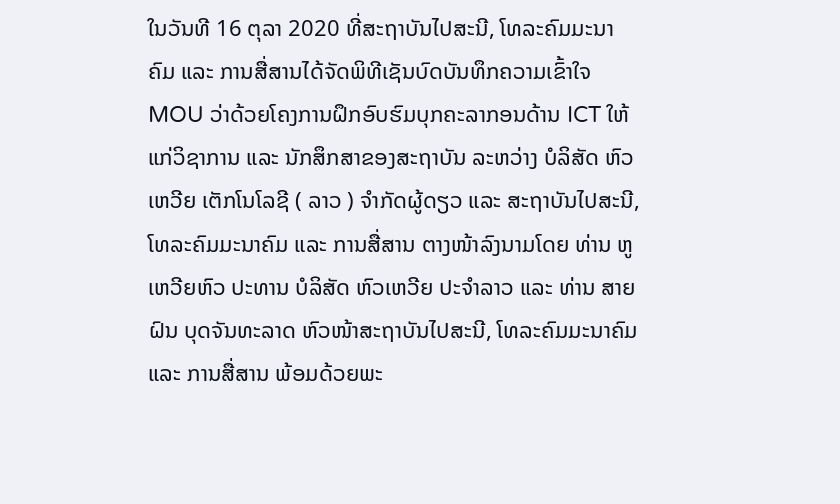ໃນວັນທີ 16 ຕຸລາ 2020 ທີ່ສະຖາບັນໄປສະນີ, ໂທລະຄົມມະນາຄົມ ແລະ ການສື່ສານໄດ້ຈັດພິທີເຊັນບົດບັນທຶກຄວາມເຂົ້າໃຈ MOU ວ່າດ້ວຍໂຄງການຝຶກອົບຮົມບຸກຄະລາກອນດ້ານ ICT ໃຫ້ແກ່ວິຊາການ ແລະ ນັກສຶກສາຂອງສະຖາບັນ ລະຫວ່າງ ບໍລິສັດ ຫົວເຫວີຍ ເຕັກໂນໂລຊີ ( ລາວ ) ຈຳກັດຜູ້ດຽວ ແລະ ສະຖາບັນໄປສະນີ, ໂທລະຄົມມະນາຄົມ ແລະ ການສື່ສານ ຕາງໜ້າລົງນາມໂດຍ ທ່ານ ຫູ ເຫວີຍຫົວ ປະທານ ບໍລິສັດ ຫົວເຫວີຍ ປະຈຳລາວ ແລະ ທ່ານ ສາຍຝົນ ບຸດຈັນທະລາດ ຫົວໜ້າສະຖາບັນໄປສະນີ, ໂທລະຄົມມະນາຄົມ ແລະ ການສື່ສານ ພ້ອມດ້ວຍພະ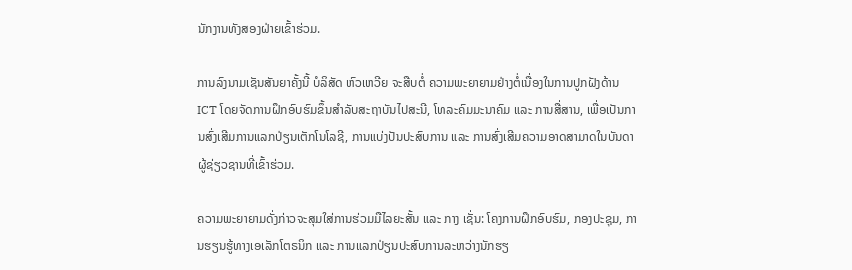ນັກງານທັງສອງຝ່າຍເຂົ້າຮ່ວມ.

ການລົງນາມເຊັນສັນຍາຄັ້ງນີ້ ບໍລິສັດ ຫົວເຫວີຍ ຈະສືບຕໍ່ ຄວາມພະຍາຍາມຢ່າງຕໍ່ເນື່ອງໃນການປູກຝັງດ້ານ ICT ໂດຍຈັດການຝຶກອົບຮົມຂຶ້ນສໍາລັບສະຖາບັນໄປສະນີ, ໂທລະຄົມມະນາຄົມ ແລະ ການສື່ສານ, ເພື່ອເປັນການສົ່ງເສີມການແລກປ່ຽນເຕັກໂນໂລຊີ, ການແບ່ງປັນປະສົບການ ແລະ ການສົ່ງເສີມຄວາມອາດສາມາດໃນບັນດາຜູ້ຊ່ຽວຊານທີ່ເຂົ້າຮ່ວມ.

ຄວາມພະຍາຍາມດັ່ງກ່າວຈະສຸມໃສ່ການຮ່ວມມືໄລຍະສັ້ນ ແລະ ກາງ ເຊັ່ນ: ໂຄງການຝຶກອົບຮົມ, ກອງປະຊຸມ, ການຮຽນຮູ້ທາງເອເລັກໂຕຣນິກ ແລະ ການແລກປ່ຽນປະສົບການລະຫວ່າງນັກຮຽ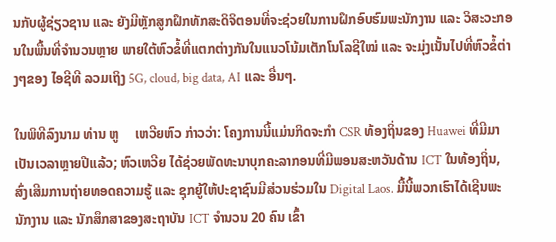ນກັບຜູ້ຊ່ຽວຊານ ແລະ ຍັງມີຫຼັກສູກຝຶກທັກສະດິຈິຕອນທີ່ຈະຊ່ວຍໃນການຝຶກອົບຮົມພະນັກງານ ແລະ ວິສະວະກອນໃນພື້ນທີ່ຈຳນວນຫຼາຍ ພາຍໃຕ້ຫົວຂໍ້ທີ່ແຕກຕ່າງກັນໃນແນວໂນ້ມເຕັກໂນໂລຊີໃໝ່ ແລະ ຈະມຸ່ງເນັ້ນໄປທີ່ຫົວຂໍ້ຕ່າງໆຂອງ ໄອຊີທີ ລວມເຖິງ 5G, cloud, big data, AI ແລະ ອື່ນໆ.

ໃນພິທີລົງນາມ ທ່ານ ຫູ     ເຫວີຍຫົວ ກ່າວວ່າ: ໂຄງການນີ້ແມ່ນກິດຈະກຳ CSR ທ້ອງຖິ່ນຂອງ Huawei ທີ່ມີມາເປັນເວລາຫຼາຍປີແລ້ວ; ຫົວເຫວີຍ ໄດ້ຊ່ວຍພັດທະນາບຸກຄະລາກອນທີ່ມີພອນສະຫວັນດ້ານ ICT ໃນທ້ອງຖິ່ນ, ສົ່ງເສີມການຖ່າຍທອດຄວາມຮູ້ ແລະ ຊຸກຍູ້ໃຫ້ປະຊາຊົນມີສ່ວນຮ່ວມໃນ Digital Laos. ມື້ນີ້ພວກເຮົາໄດ້ເຊີນພະນັກງານ ແລະ ນັກສຶກສາຂອງສະຖາບັນ ICT ຈຳນວນ 20 ຄົນ ເຂົ້າ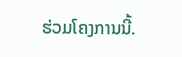ຮ່ວມໂຄງການນີ້.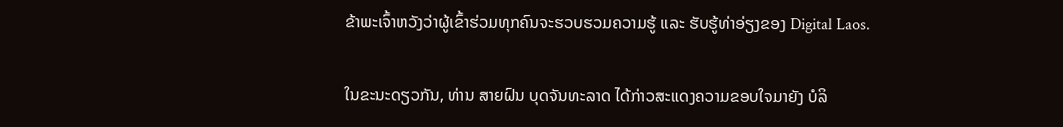ຂ້າພະເຈົ້າຫວັງວ່າຜູ້ເຂົ້າຮ່ວມທຸກຄົນຈະຮວບຮວມຄວາມຮູ້ ແລະ ຮັບຮູ້ທ່າອ່ຽງຂອງ Digital Laos.

ໃນຂະນະດຽວກັນ, ທ່ານ ສາຍຝົນ ບຸດຈັນທະລາດ ໄດ້ກ່າວສະແດງຄວາມຂອບໃຈມາຍັງ ບໍລິ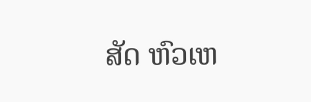ສັດ ຫົວເຫ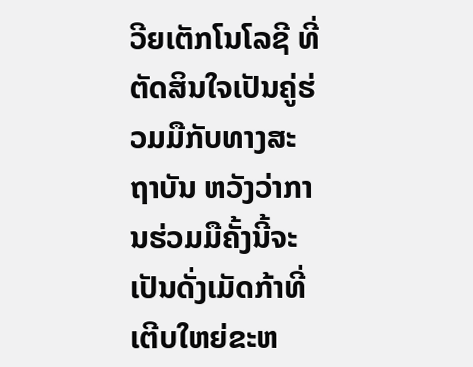ວີຍເຕັກໂນໂລຊີ ທີ່ຕັດສິນໃຈເປັນຄູ່ຮ່ວມມືກັບທາງສະຖາບັນ ຫວັງວ່າການຮ່ວມມືຄັ້ງນີ້ຈະເປັນດັ່ງເມັດກ້າທີ່ເຕີບໃຫຍ່ຂະຫ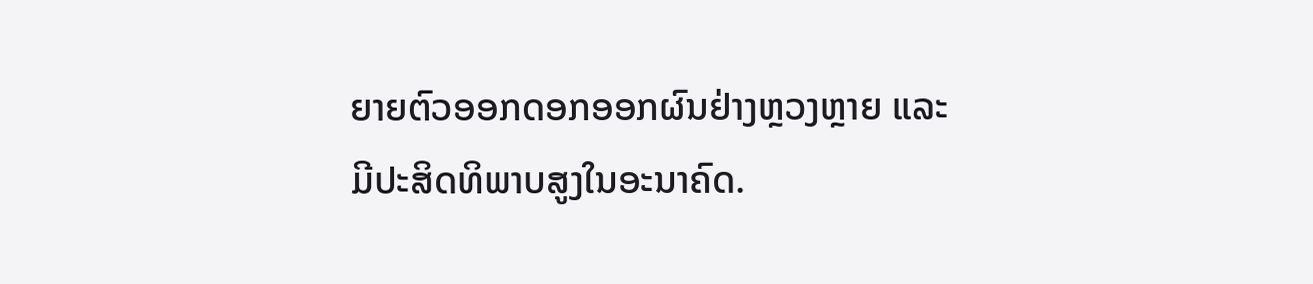ຍາຍຕົວອອກດອກອອກຜົນຢ່າງຫຼວງຫຼາຍ ແລະ ມີປະສິດທິພາບສູງໃນອະນາຄົດ.